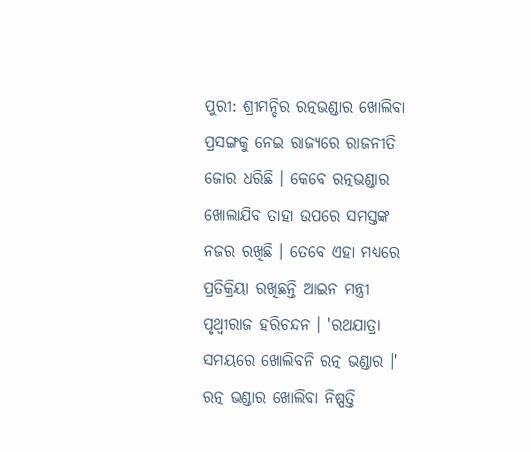ପୁରୀ: ଶ୍ରୀମନ୍ଦିର ରତ୍ନଭଣ୍ଡାର ଖୋଲିବା ପ୍ରସଙ୍ଗକୁ ନେଇ ରାଜ୍ୟରେ ରାଜନୀତି ଜୋର ଧରିଛି । କେବେ ରତ୍ନଭଣ୍ଡାର ଖୋଲାଯିବ ତାହା ଉପରେ ସମସ୍ତଙ୍କ ନଜର ରଖିଛି । ତେବେ ଏହା ମଧ୍ୟରେ ପ୍ରତିକ୍ରିୟା ରଖିଛନ୍ତି ଆଇନ ମନ୍ତ୍ରୀ ପୃଥ୍ୱୀରାଜ ହରିଚନ୍ଦନ । 'ରଥଯାତ୍ରା ସମୟରେ ଖୋଲିବନି ରତ୍ନ ଭଣ୍ଡାର ।' ରତ୍ନ ଭଣ୍ଡାର ଖୋଲିବା ନିଷ୍ପତ୍ତି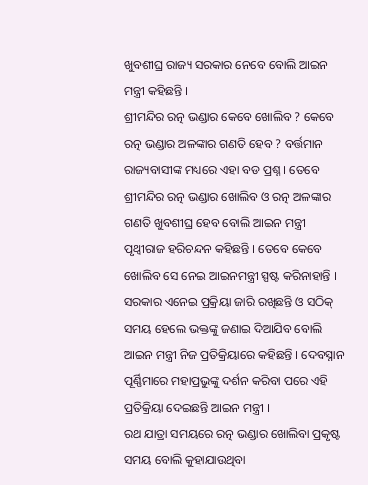ଖୁବଶୀଘ୍ର ରାଜ୍ୟ ସରକାର ନେବେ ବୋଲି ଆଇନ ମନ୍ତ୍ରୀ କହିଛନ୍ତି ।
ଶ୍ରୀମନ୍ଦିର ରତ୍ନ ଭଣ୍ଡାର କେବେ ଖୋଲିବ ? କେବେ ରତ୍ନ ଭଣ୍ଡାର ଅଳଙ୍କାର ଗଣତି ହେବ ? ବର୍ତ୍ତମାନ ରାଜ୍ୟବାସୀଙ୍କ ମଧ୍ୟରେ ଏହା ବଡ ପ୍ରଶ୍ନ । ତେବେ ଶ୍ରୀମନ୍ଦିର ରତ୍ନ ଭଣ୍ଡାର ଖୋଲିବ ଓ ରତ୍ନ ଅଳଙ୍କାର ଗଣତି ଖୁବଶୀଘ୍ର ହେବ ବୋଲି ଆଇନ ମନ୍ତ୍ରୀ ପୃଥ୍ବୀରାଜ ହରିଚନ୍ଦନ କହିଛନ୍ତି । ତେବେ କେବେ ଖୋଲିବ ସେ ନେଇ ଆଇନମନ୍ତ୍ରୀ ସ୍ପଷ୍ଟ କରିନାହାନ୍ତି । ସରକାର ଏନେଇ ପ୍ରକ୍ରିୟା ଜାରି ରଖିଛନ୍ତି ଓ ସଠିକ୍ ସମୟ ହେଲେ ଭକ୍ତଙ୍କୁ ଜଣାଇ ଦିଆଯିବ ବୋଲି ଆଇନ ମନ୍ତ୍ରୀ ନିଜ ପ୍ରତିକ୍ରିୟାରେ କହିଛନ୍ତି । ଦେବସ୍ନାନ ପୂର୍ଣ୍ଣିମାରେ ମହାପ୍ରଭୁଙ୍କୁ ଦର୍ଶନ କରିବା ପରେ ଏହି ପ୍ରତିକ୍ରିୟା ଦେଇଛନ୍ତି ଆଇନ ମନ୍ତ୍ରୀ ।
ରଥ ଯାତ୍ରା ସମୟରେ ରତ୍ନ ଭଣ୍ଡାର ଖୋଲିବା ପ୍ରକୃଷ୍ଟ ସମୟ ବୋଲି କୁହାଯାଉଥିବା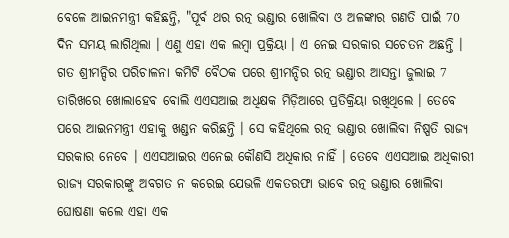ବେଳେ ଆଇନମନ୍ତ୍ରୀ କହିଛନ୍ତି, "ପୂର୍ବ ଥର ରତ୍ନ ଭଣ୍ଡାର ଖୋଲିବା ଓ ଅଳଙ୍କାର ଗଣତି ପାଇଁ 70 ଦିନ ସମୟ ଲାଗିଥିଲା । ଏଣୁ ଏହା ଏକ ଲମ୍ବା ପ୍ରକ୍ରିୟା । ଏ ନେଇ ସରକାର ସଚେତନ ଅଛନ୍ତି । ଗତ ଶ୍ରୀମନ୍ଦିର ପରିଚାଳନା କମିଟି ବୈଠକ ପରେ ଶ୍ରୀମନ୍ଦିର ରତ୍ନ ଭଣ୍ଡାର ଆସନ୍ତା ଜୁଲାଇ 7 ତାରିଖରେ ଖୋଲାହେବ ବୋଲି ଏଏସଆଇ ଅଧିକ୍ଷକ ମିଡ଼ିଆରେ ପ୍ରତିକ୍ରିୟା ରଖିଥିଲେ । ତେବେ ପରେ ଆଇନମନ୍ତ୍ରୀ ଏହାକୁ ଖଣ୍ଡନ କରିଛନ୍ତି । ସେ କହିଥିଲେ ରତ୍ନ ଭଣ୍ଡାର ଖୋଲିବା ନିଷ୍ପତି ରାଜ୍ୟ ସରକାର ନେବେ । ଏଏସଆଇର ଏନେଇ କୌଣସି ଅଧିକାର ନାହିଁ । ତେବେ ଏଏସଆଇ ଅଧିକାରୀ ରାଜ୍ୟ ସରକାରଙ୍କୁ ଅବଗତ ନ କରେଇ ଯେଭଳି ଏକତରଫା ଭାବେ ରତ୍ନ ଭଣ୍ଡାର ଖୋଲିବା ଘୋଷଣା କଲେ ଏହା ଏକ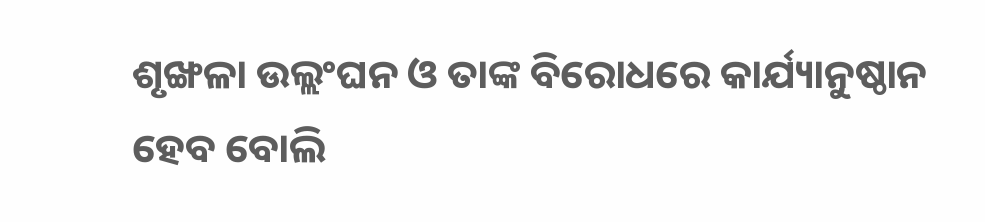ଶୃଙ୍ଖଳା ଉଲ୍ଲଂଘନ ଓ ତାଙ୍କ ବିରୋଧରେ କାର୍ଯ୍ୟାନୁଷ୍ଠାନ ହେବ ବୋଲି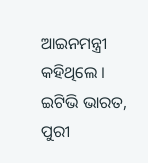ଆଇନମନ୍ତ୍ରୀ କହିଥିଲେ ।
ଇଟିଭି ଭାରତ, ପୁରୀ